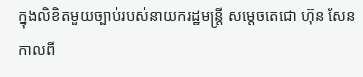ក្នុងលិខិតមួយច្បាប់របស់នាយករដ្ឋមន្ត្រី សម្តេចតេជោ ហ៊ុន សែន កាលពី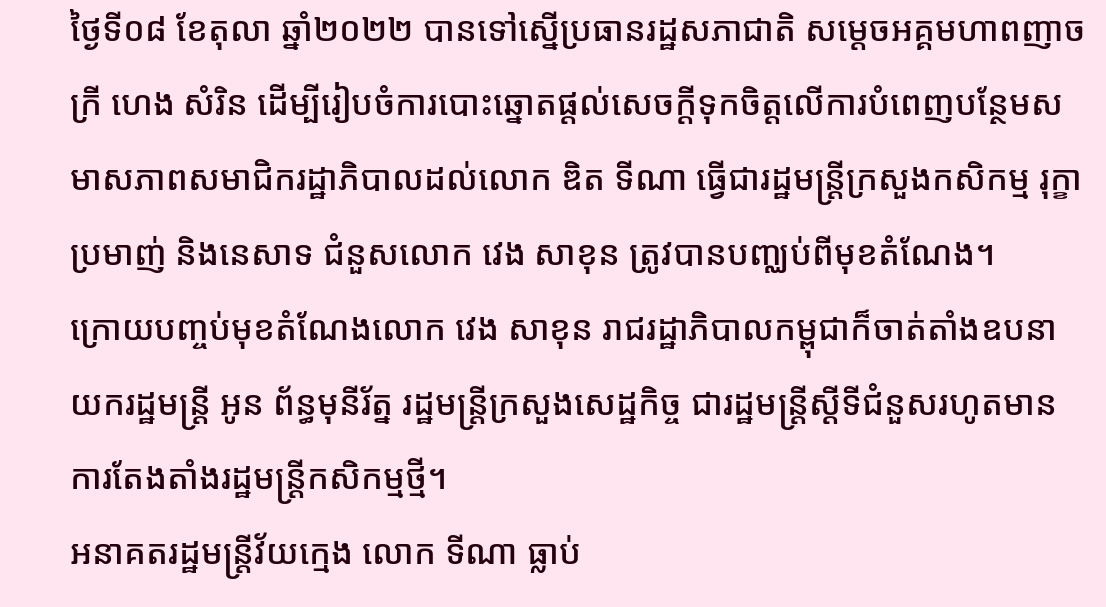ថ្ងៃទី០៨ ខែតុលា ឆ្នាំ២០២២ បានទៅស្នើប្រធានរដ្ឋសភាជាតិ សម្តេចអគ្គមហាពញាចក្រី ហេង សំរិន ដើម្បីរៀបចំការបោះឆ្នោតផ្តល់សេចក្តីទុកចិត្តលើការបំពេញបន្ថែមសមាសភាពសមាជិករដ្ឋាភិបាលដល់លោក ឌិត ទីណា ធ្វើជារដ្ឋមន្ត្រីក្រសួងកសិកម្ម រុក្ខាប្រមាញ់ និងនេសាទ ជំនួសលោក វេង សាខុន ត្រូវបានបញ្ឈប់ពីមុខតំណែង។
ក្រោយបញ្ចប់មុខតំណែងលោក វេង សាខុន រាជរដ្ឋាភិបាលកម្ពុជាក៏ចាត់តាំងឧបនាយករដ្ឋមន្រ្តី អូន ព័ន្ធមុនីរ័ត្ន រដ្ឋមន្រ្តីក្រសួងសេដ្ឋកិច្ច ជារដ្ឋមន្រ្តីស្តីទីជំនួសរហូតមានការតែងតាំងរដ្ឋមន្រ្តីកសិកម្មថ្មី។
អនាគតរដ្ឋមន្ត្រីវ័យក្មេង លោក ទីណា ធ្លាប់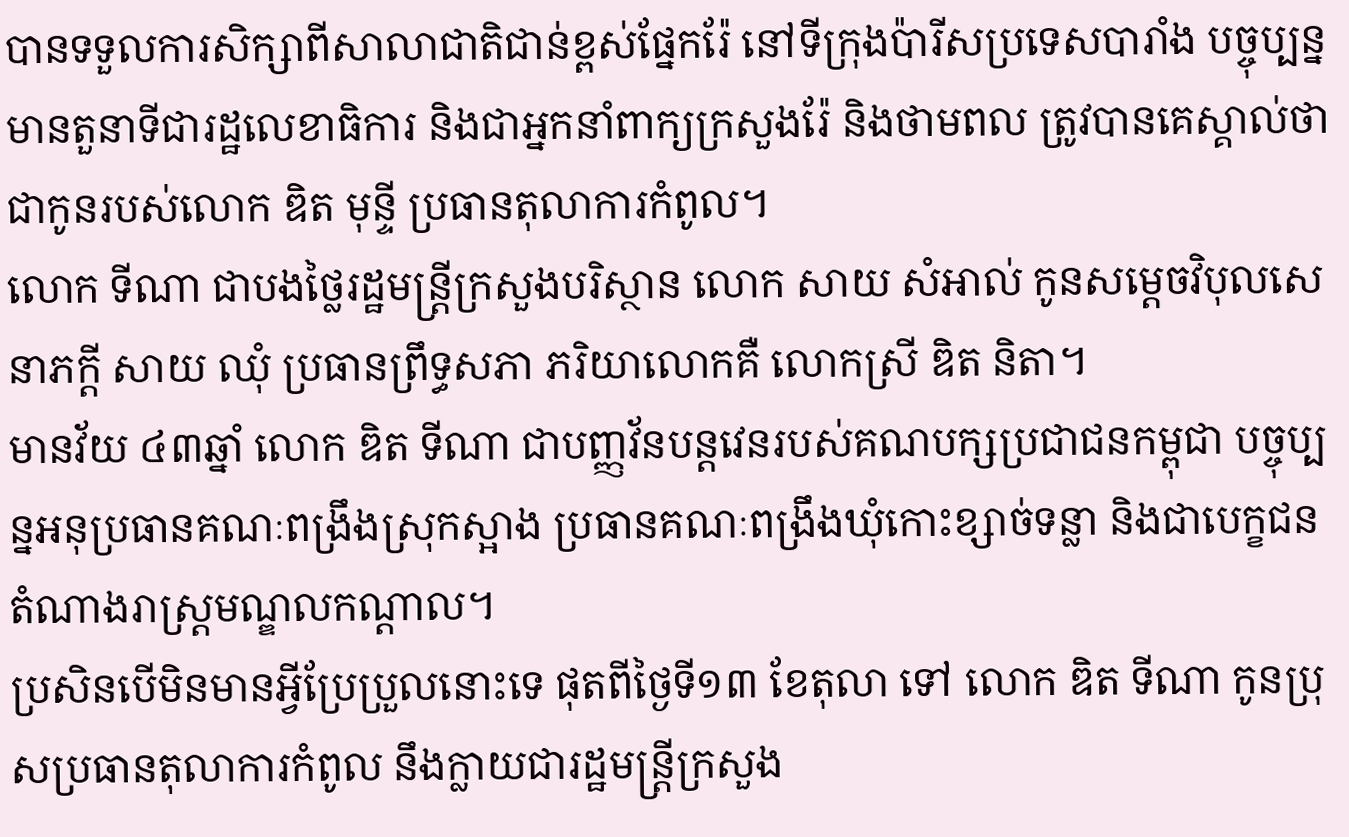បានទទួលការសិក្សាពីសាលាជាតិជាន់ខ្ពស់ផ្នែករ៉ែ នៅទីក្រុងប៉ារីសប្រទេសបារាំង បច្ចុប្បន្នមានតួនាទីជារដ្ឋលេខាធិការ និងជាអ្នកនាំពាក្យក្រសួងរ៉ែ និងថាមពល ត្រូវបានគេស្គាល់ថាជាកូនរបស់លោក ឌិត មុន្ទី ប្រធានតុលាការកំពូល។
លោក ទីណា ជាបងថ្លៃរដ្ឋមន្រ្តីក្រសួងបរិស្ថាន លោក សាយ សំអាល់ កូនសម្តេចវិបុលសេនាភក្តី សាយ ឈុំ ប្រធានព្រឹទ្ធសភា ភរិយាលោកគឺ លោកស្រី ឌិត និតា។
មានវ័យ ៤៣ឆ្នាំ លោក ឌិត ទីណា ជាបញ្ញវ័នបន្តវេនរបស់គណបក្សប្រជាជនកម្ពុជា បច្ចុប្បន្នអនុប្រធានគណៈពង្រឹងស្រុកស្អាង ប្រធានគណៈពង្រឹងឃុំកោះខ្សាច់ទន្លា និងជាបេក្ខជនតំណាងរាស្ត្រមណ្ឌលកណ្តាល។
ប្រសិនបើមិនមានអ្វីប្រែប្រួលនោះទេ ផុតពីថ្ងៃទី១៣ ខែតុលា ទៅ លោក ឌិត ទីណា កូនប្រុសប្រធានតុលាការកំពូល នឹងក្លាយជារដ្ឋមន្ត្រីក្រសួង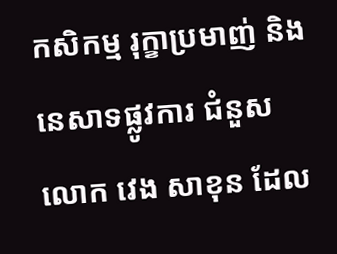កសិកម្ម រុក្ខាប្រមាញ់ និងនេសាទផ្លូវការ ជំនួស លោក វេង សាខុន ដែល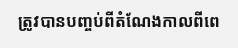ត្រូវបានបញ្ចប់ពីតំណែងកាលពីពេ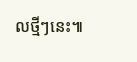លថ្មីៗនេះ៕